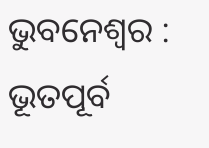ଭୁବନେଶ୍ୱର : ଭୂତପୂର୍ବ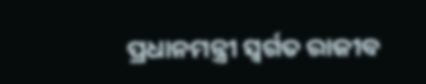ପ୍ରଧାନମନ୍ତ୍ରୀ ସ୍ୱର୍ଗତ ରାଜୀବ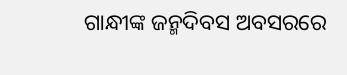ଗାନ୍ଧୀଙ୍କ ଜନ୍ମଦିବସ ଅବସରରେ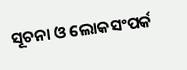ସୂଚନା ଓ ଲୋକସଂପର୍କ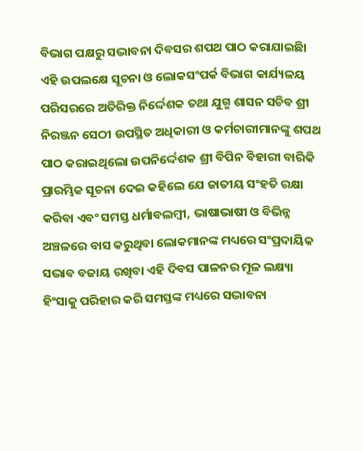ବିଭାଗ ପକ୍ଷରୁ ସଦ୍ଭାବନା ଦିବସର ଶପଥ ପାଠ କରାଯାଇଛିା ଏହି ଉପଲକ୍ଷେ ସୂଚନା ଓ ଲୋକସଂପର୍କ ବିଭାଗ କାର୍ଯ୍ୟଳୟ ପରିସରରେ ଅତିରିକ୍ତ ନିର୍ଦ୍ଦେଶକ ତଥା ଯୁଗ୍ମ ଶାସନ ସଚିବ ଶ୍ରୀ ନିରଞ୍ଜନ ସେଠୀ ଉପସ୍ଥିତ ଅଧିକାରୀ ଓ କର୍ମଚାରୀମାନଙ୍କୁ ଶପଥ ପାଠ କରାଇଥିଲୋ ଉପନିର୍ଦ୍ଦେଶକ ଶ୍ରୀ ବିପିନ ବିହାରୀ ବାରିକି ପ୍ରାରମ୍ଭିକ ସୂଚନା ଦେଇ କହିଲେ ଯେ ଜାତୀୟ ସଂହତି ରକ୍ଷା କରିବା ଏବଂ ସମସ୍ତ ଧର୍ମାବଲମ୍ବୀ, ଭାଷାଭାଷୀ ଓ ବିଭିନ୍ନ ଅଞ୍ଚଳରେ ବାସ କରୁଥିବା ଲୋକମାନଙ୍କ ମଧ୍ୟରେ ସଂପ୍ରଦାୟିକ ସଦ୍ଭାବ ବଜାୟ ରଖିବା ଏହି ଦିବସ ପାଳନର ମୂଳ ଲକ୍ଷ୍ୟା ହିଂସାକୁ ପରିହାର କରି ସମସ୍ତଙ୍କ ମଧ୍ୟରେ ସଦ୍ଭାବନା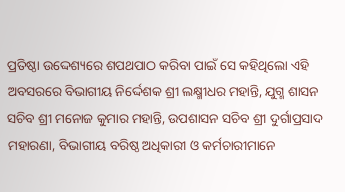ପ୍ରତିଷ୍ଠା ଉଦ୍ଦେଶ୍ୟରେ ଶପଥପାଠ କରିବା ପାଇଁ ସେ କହିଥିଲୋ ଏହି ଅବସରରେ ବିଭାଗୀୟ ନିର୍ଦ୍ଦେଶକ ଶ୍ରୀ ଲକ୍ଷ୍ମୀଧର ମହାନ୍ତି, ଯୁଗ୍ମ ଶାସନ ସଚିବ ଶ୍ରୀ ମନୋଜ କୁମାର ମହାନ୍ତି, ଉପଶାସନ ସଚିବ ଶ୍ରୀ ଦୁର୍ଗାପ୍ରସାଦ ମହାରଣା, ବିଭାଗୀୟ ବରିଷ୍ଠ ଅଧିକାରୀ ଓ କର୍ମଚାରୀମାନେ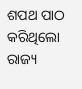ଶପଥ ପାଠ କରିଥିଲୋ
ରାଜ୍ୟ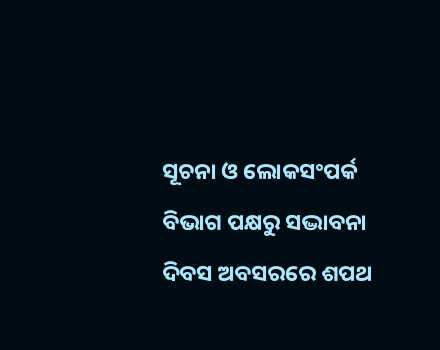ସୂଚନା ଓ ଲୋକସଂପର୍କ ବିଭାଗ ପକ୍ଷରୁ ସଦ୍ଭାବନା ଦିବସ ଅବସରରେ ଶପଥ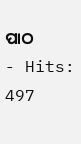ପାଠ
- Hits: 497